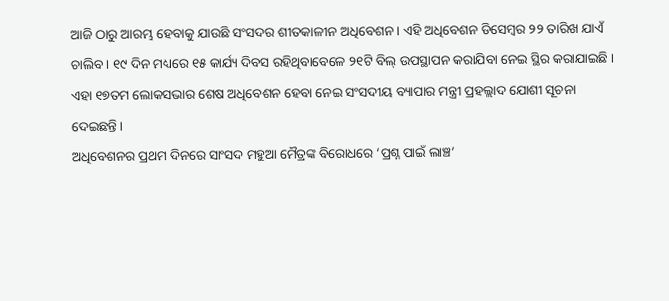ଆଜି ଠାରୁ ଆରମ୍ଭ ହେବାକୁ ଯାଉଛି ସଂସଦର ଶୀତକାଳୀନ ଅଧିବେଶନ । ଏହି ଅଧିବେଶନ ଡିସେମ୍ବର ୨୨ ତାରିଖ ଯାଏଁ ଚାଲିବ । ୧୯ ଦିନ ମଧ୍ୟରେ ୧୫ କାର୍ଯ୍ୟ ଦିବସ ରହିଥିବାବେଳେ ୨୧ଟି ବିଲ୍ ଉପସ୍ଥାପନ କରାଯିବା ନେଇ ସ୍ଥିର କରାଯାଇଛି । ଏହା ୧୭ତମ ଲୋକସଭାର ଶେଷ ଅଧିବେଶନ ହେବା ନେଇ ସଂସଦୀୟ ବ୍ୟାପାର ମନ୍ତ୍ରୀ ପ୍ରହଲ୍ଲାଦ ଯୋଶୀ ସୂଚନା ଦେଇଛନ୍ତି ।
ଅଧିବେଶନର ପ୍ରଥମ ଦିନରେ ସାଂସଦ ମହୁଆ ମୈତ୍ରଙ୍କ ବିରୋଧରେ ‘ପ୍ରଶ୍ନ ପାଇଁ ଲାଞ୍ଚ’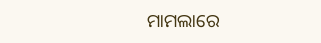ମାମଲାରେ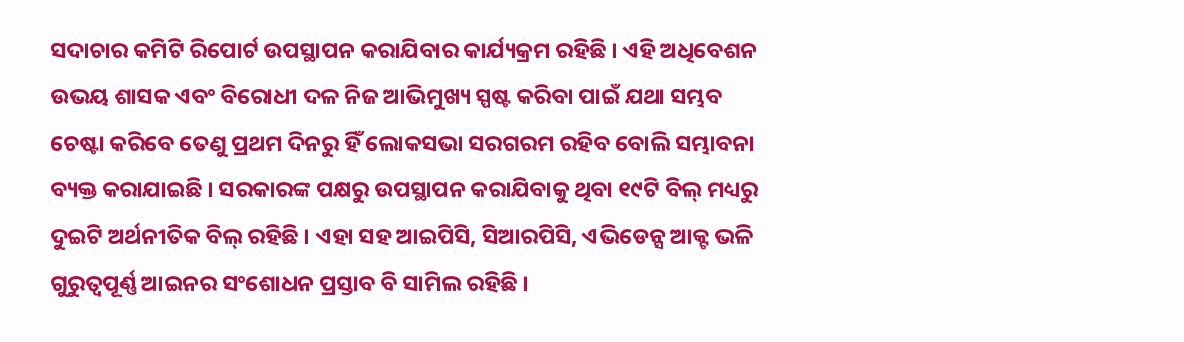ସଦାଚାର କମିଟି ରିପୋର୍ଟ ଉପସ୍ଥାପନ କରାଯିବାର କାର୍ଯ୍ୟକ୍ରମ ରହିଛି । ଏହି ଅଧିବେଶନ ଉଭୟ ଶାସକ ଏବଂ ବିରୋଧୀ ଦଳ ନିଜ ଆଭିମୁଖ୍ୟ ସ୍ପଷ୍ଟ କରିବା ପାଇଁ ଯଥା ସମ୍ଭବ ଚେଷ୍ଟା କରିବେ ତେଣୁ ପ୍ରଥମ ଦିନରୁ ହିଁ ଲୋକସଭା ସରଗରମ ରହିବ ବୋଲି ସମ୍ଭାବନା ବ୍ୟକ୍ତ କରାଯାଇଛି । ସରକାରଙ୍କ ପକ୍ଷରୁ ଉପସ୍ଥାପନ କରାଯିବାକୁ ଥିବା ୧୯ଟି ବିଲ୍ ମଧ୍ୟରୁ ଦୁଇଟି ଅର୍ଥନୀତିକ ବିଲ୍ ରହିଛି । ଏହା ସହ ଆଇପିସି, ସିଆରପିସି, ଏଭିଡେନ୍ସ ଆକ୍ଟ ଭଳି ଗୁରୁତ୍ୱପୂର୍ଣ୍ଣ ଆଇନର ସଂଶୋଧନ ପ୍ରସ୍ତାବ ବି ସାମିଲ ରହିଛି ।